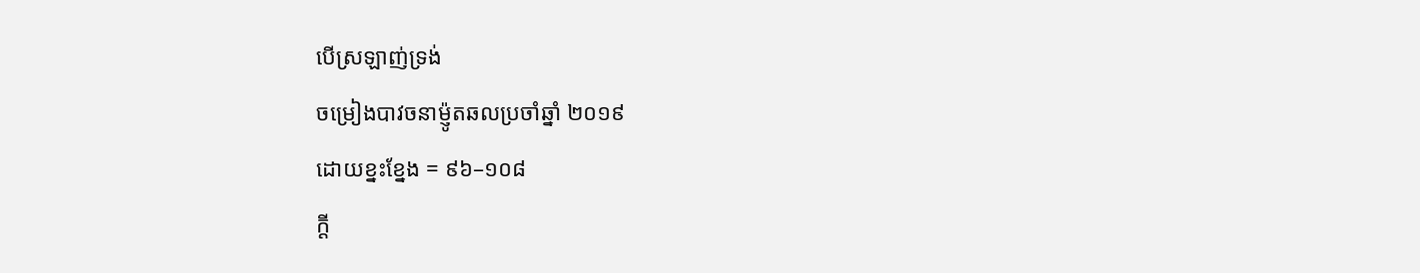បើស្រឡាញ់ទ្រង់
ចម្រៀងបាវចនាម៉្ញូតឆលប្រចាំឆ្នាំ ២០១៩
ដោយខ្នះខ្នែង = ៩៦–១០៨
ក្ដី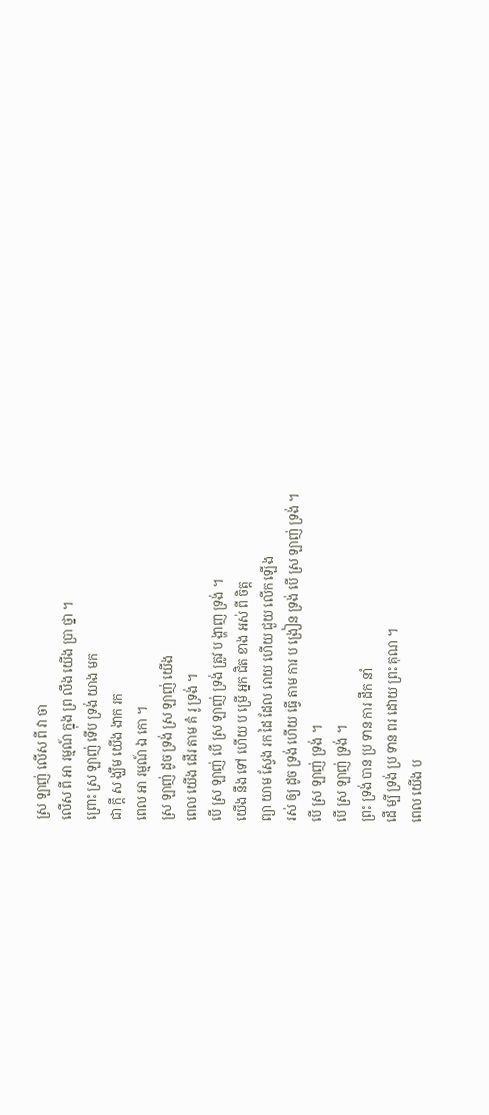ស្រ ឡាញ់ លើស ពី វា ចា
លើស ពី អា រម្មណ៍ ក្នុង ព្រ លឹង យើង ប្រា ថ្នា ។
ព្រោះ ស្រ ឡាញ់ ទើប ទ្រង់ យាង មក
ជា ក្ដី ស ង្ឃឹម យើង ងាក រក
ពេល អា រម្មណ៍ ឯ កោ ។
ស្រ ឡាញ់ ដូច ទ្រង់ ស្រ ឡាញ់ យើង
ពេល យើង ដើរ តាម គំ រូ ទ្រង់ ។
បើ ស្រ ឡាញ់ បើ ស្រ ឡាញ់ ទ្រង់ ត្រូវ ប ង្ហាញ ទ្រង់ ។
យើង នឹង ទៅ ហើយ ប ម្រើ អ្នក ជិត ខាង អស់ ពី ចិត្ត
ព្យា យាម ស្វែង រក ដៃ ដែល រោយ ហើយ ជួយ លើក ឡើង
រស់ ឲ្យ ដូច ទ្រង់ ហើយ ធ្វើ តាម ការ ប ង្រៀន ទ្រង់ បើ ស្រ ឡាញ់ ទ្រង់ ។
បើ ស្រ ឡាញ់ ទ្រង់ ។
បើ ស្រ ឡាញ់ ទ្រង់ ។
ព្រះ ទ្រង់ បាន ប្រ ទាន ការ ដឹក នាំ
ដើ ម្បី ទ្រង់ ប្រ ទាន ពរ ដោយ ព្រះ គុណ ។
ពេល យើង ប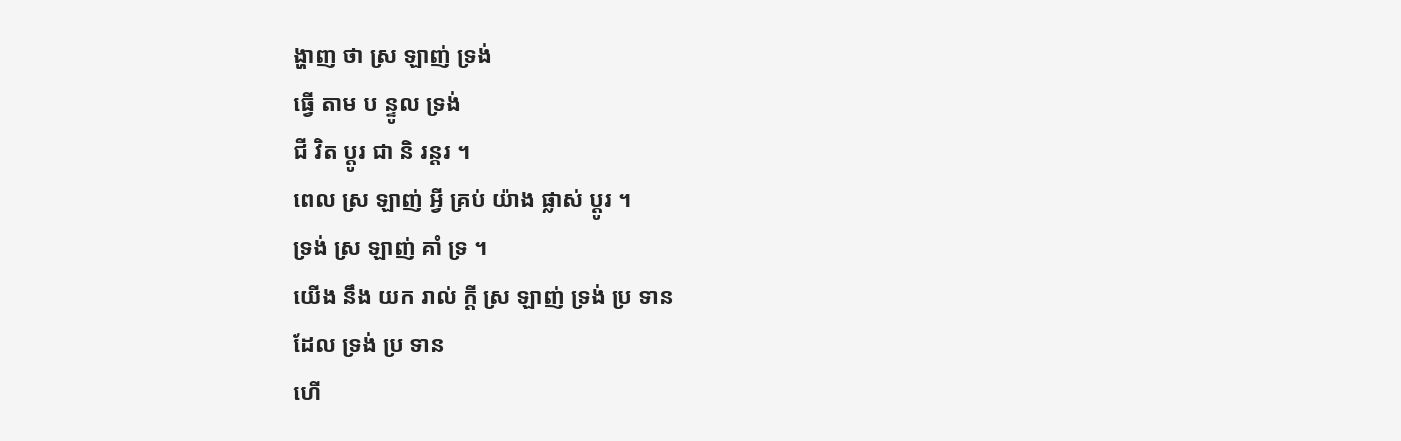ង្ហាញ ថា ស្រ ឡាញ់ ទ្រង់
ធ្វើ តាម ប ន្ទូល ទ្រង់
ជី វិត ប្ដូរ ជា និ រន្តរ ។
ពេល ស្រ ឡាញ់ អ្វី គ្រប់ យ៉ាង ផ្លាស់ ប្ដូរ ។
ទ្រង់ ស្រ ឡាញ់ គាំ ទ្រ ។
យើង នឹង យក រាល់ ក្ដី ស្រ ឡាញ់ ទ្រង់ ប្រ ទាន
ដែល ទ្រង់ ប្រ ទាន
ហើ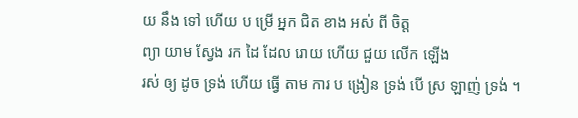យ នឹង ទៅ ហើយ ប ម្រើ អ្នក ជិត ខាង អស់ ពី ចិត្ត
ព្យា យាម ស្វែង រក ដៃ ដែល រោយ ហើយ ជួយ លើក ឡើង
រស់ ឲ្យ ដូច ទ្រង់ ហើយ ធ្វើ តាម ការ ប ង្រៀន ទ្រង់ បើ ស្រ ឡាញ់ ទ្រង់ ។